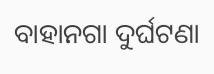ବାହାନଗା ଦୁର୍ଘଟଣା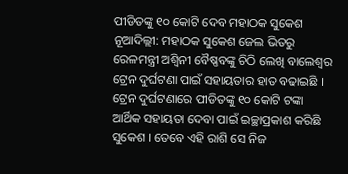ପୀଡିତଙ୍କୁ ୧୦ କୋଟି ଦେବ ମହାଠକ ସୁକେଶ
ନୂଆଦିଲ୍ଲୀ: ମହାଠକ ସୁକେଶ ଜେଲ ଭିତରୁ ରେଳମନ୍ତ୍ରୀ ଅଶ୍ୱିନୀ ବୈଷ୍ଣବଙ୍କୁ ଚିଠି ଲେଖି ବାଲେଶ୍ୱର ଟ୍ରେନ ଦୁର୍ଘଟଣା ପାଇଁ ସହାୟତାର ହାତ ବଢାଇଛି । ଟ୍ରେନ ଦୁର୍ଘଟଣାରେ ପୀଡିତଙ୍କୁ ୧୦ କୋଟି ଟଙ୍କା ଆର୍ଥିକ ସହାୟତା ଦେବା ପାଇଁ ଇଚ୍ଛାପ୍ରକାଶ କରିଛି ସୁକେଶ । ତେବେ ଏହି ରାଶି ସେ ନିଜ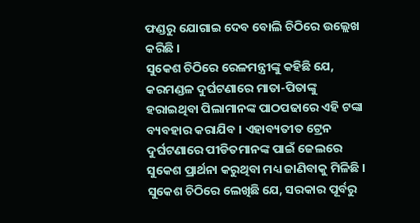ଫଣ୍ଡରୁ ଯୋଗାଇ ଦେବ ବୋଲି ଚିଠିରେ ଉଲ୍ଲେଖ କରିଛି ।
ସୁକେଶ ଚିଠିରେ ରେଳମନ୍ତ୍ରୀଙ୍କୁ କହିଛି ଯେ, କରମଣ୍ଡଳ ଦୁର୍ଘଟଣାରେ ମାତା-ପିତାଙ୍କୁ ହରାଇଥିବା ପିଲାମାନଙ୍କ ପାଠପଢାରେ ଏହି ଟଙ୍କା ବ୍ୟବହାର କରାଯିବ । ଏହାବ୍ୟତୀତ ଟ୍ରେନ ଦୁର୍ଘଟଣାରେ ପୀଡିତମାନଙ୍କ ପାଇଁ ଜେଲରେ ସୁକେଶ ପ୍ରାର୍ଥନା କରୁଥିବା ମଧ୍ୟ ଜାଣିବାକୁ ମିଳିଛି । ସୁକେଶ ଚିଠିରେ ଲେଖିଛି ଯେ, ସରକାର ପୂର୍ବରୁ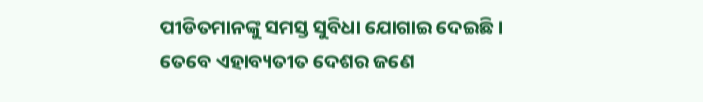ପୀଡିତମାନଙ୍କୁ ସମସ୍ତ ସୁବିଧା ଯୋଗାଇ ଦେଇଛି । ତେବେ ଏହାବ୍ୟତୀତ ଦେଶର ଜଣେ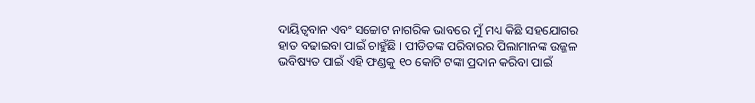ଦାୟିତ୍ୱବାନ ଏବଂ ସଚ୍ଚୋଟ ନାଗରିକ ଭାବରେ ମୁଁ ମଧ୍ୟ କିଛି ସହଯୋଗର ହାତ ବଢାଇବା ପାଇଁ ଚାହୁଁଛି । ପୀଡିତଙ୍କ ପରିବାରର ପିଲାମାନଙ୍କ ଉଜ୍ଜଳ ଭବିଷ୍ୟତ ପାଇଁ ଏହି ଫଣ୍ଡକୁ ୧୦ କୋଟି ଟଙ୍କା ପ୍ରଦାନ କରିବା ପାଇଁ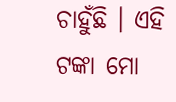ଚାହୁଁଛି । ଏହି ଟଙ୍କା ମୋ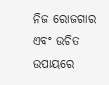ନିଜ ରୋଜଗାର ଏବଂ ଉଚିତ ଉପାୟରେ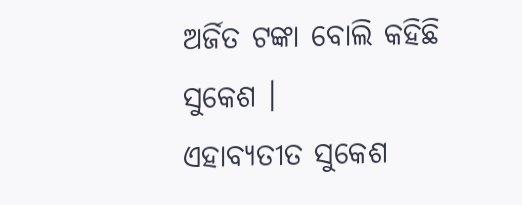ଅର୍ଜିତ ଟଙ୍କା ବୋଲି କହିଛି ସୁକେଶ ।
ଏହାବ୍ୟତୀତ ସୁକେଶ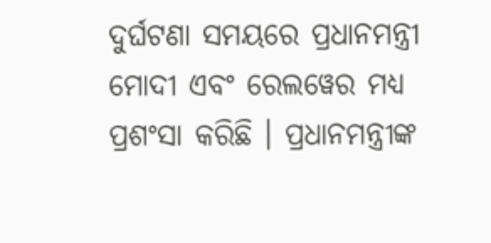ଦୁର୍ଘଟଣା ସମୟରେ ପ୍ରଧାନମନ୍ତ୍ରୀ ମୋଦୀ ଏବଂ ରେଲୱେର ମଧ୍ୟ ପ୍ରଶଂସା କରିଛି । ପ୍ରଧାନମନ୍ତ୍ରୀଙ୍କ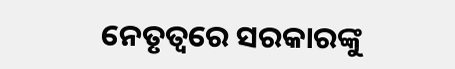ନେତୃତ୍ୱରେ ସରକାରଙ୍କୁ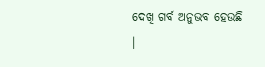ଦେଖି ଗର୍ବ ଅନୁଭବ ହେଉଛି ।